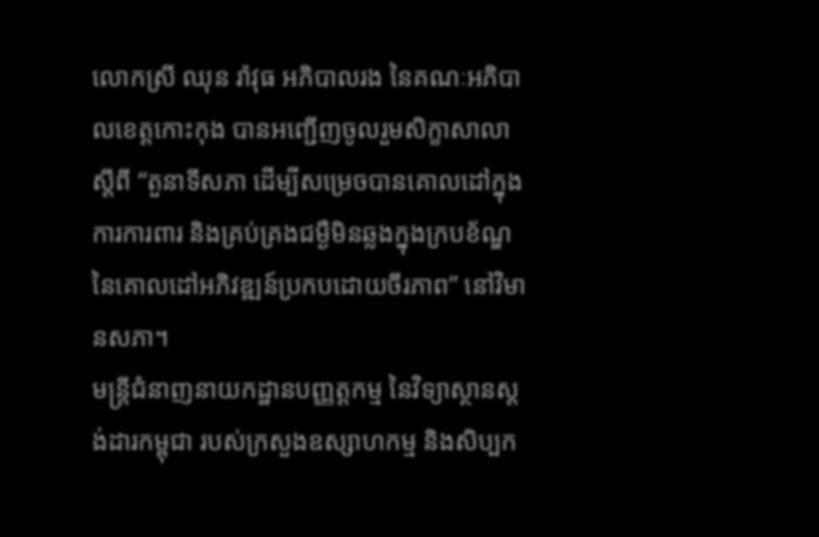លោកស្រី ឈុន រ៉ាវុធ អភិបាលរង នៃគណៈអភិបាលខេត្តកោះកុង បានអញ្ជើញចូលរួមសិក្ខាសាលាស្ដីពី “តួនាទីសភា ដើម្បីសម្រេចបានគោលដៅក្នុងការការពារ និងគ្រប់គ្រងជម្ងឺមិនឆ្លងក្នុងក្របខ័ណ្ឌ នៃគោលដៅអភិវឌ្ឍន៍ប្រកបដោយចីរភាព” នៅវិមានសភា។
មន្ត្រីជំនាញនាយកដ្ឋានបញ្ញត្តកម្ម នៃវិទ្យាស្ថានស្តង់ដារកម្ពុជា របស់ក្រសួងឧស្សាហកម្ម និងសិប្បក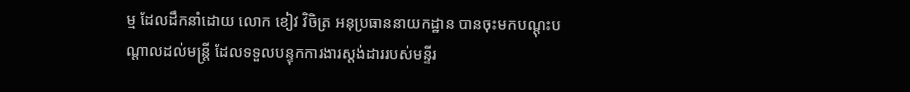ម្ម ដែលដឹកនាំដោយ លោក ខៀវ វិចិត្រ អនុប្រធាននាយកដ្ឋាន បានចុះមកបណ្តុះបណ្តាលដល់មន្រ្តី ដែលទទួលបន្ទុកការងារស្តង់ដាររបស់មន្ទីរ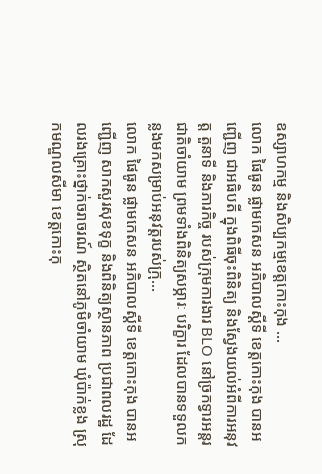ឧស្សាហកម្ម និងសិប្បកម្មខេត្តកោះកុង ...
លោក ផៃធូន ផ្លាមកេសន អភិបាលស្ដីទី ខេត្តកោះកុង បានអញ្ជើញ ជាអធិបតី ក្នុងពិធីចុះពិនិត្យ និងស្វែងយល់អំពីការអនុវត្ត តួនាទី និងភារកិច្ច របស់ក្រុមការងារ BLO នៅច្រកទ្វារអន្តរជាតិចាំយាម ព្រមទាំងពិនិត្យសម្ភារៈ បរិក្ខារ ដែលបានទទួលកន្លងមកសម្រាប់អនុវត្តរបស់ក្រុ...
លោក ផៃធូន ផ្លាមកេសន អភិបាលស្ដីទី ខេត្តកោះកុង បានអញ្ជើញ សាកសួរសុខទុក្ខ និងពិនិត្យស្ថានភាព ប្រជាពលរដ្ឋ ដែលរងគ្រោះថ្នាក់ចរាចរណ៍ ស្ថិតនៅភូមិចាំយាម ឃុំប៉ាក់ខ្លង ស្រុកមណ្ឌលសីមា ខេត្តកោះកុ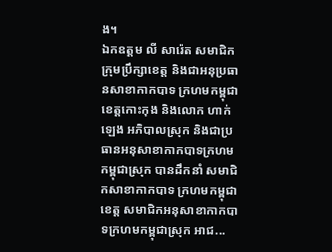ង។
ឯកឧត្ដម លី សារ៉េត សមាជិកក្រុមប្រឹក្សាខេត្ត និងជាអនុប្រធានសាខាកាកបាទ ក្រហមកម្ពុជាខេត្តកោះកុង និងលោក ហាក់ ឡេង អភិបាលស្រុក និងជាប្រធានអនុសាខាកាកបាទក្រហមកម្ពុជាស្រុក បានដឹកនាំ សមាជិកសាខាកាកបាទ ក្រហមកម្ពុជាខេត្ត សមាជិកអនុសាខាកាកបាទក្រហមកម្ពុជាស្រុក អាជ...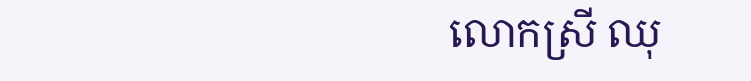លោកស្រី ឈុ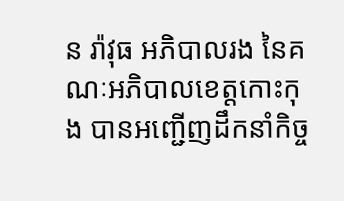ន រ៉ាវុធ អភិបាលរង នៃគណៈអភិបាលខេត្តកោះកុង បានអញ្ជើញដឹកនាំកិច្ច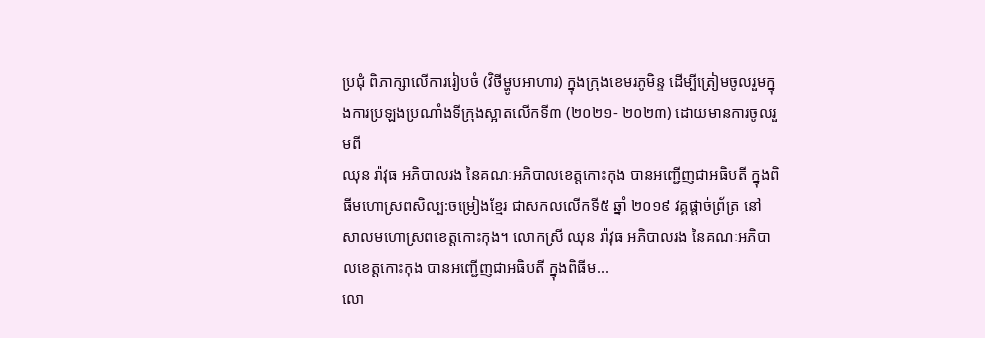ប្រជុំ ពិភាក្សាលើការរៀបចំ (វិថីម្ហូបអាហារ) ក្នុងក្រុងខេមរភូមិន្ទ ដើម្បីត្រៀមចូលរួមក្នុងការប្រឡងប្រណាំងទីក្រុងស្អាតលើកទី៣ (២០២១- ២០២៣) ដោយមានការចូលរួមពី
ឈុន រ៉ាវុធ អភិបាលរង នៃគណៈអភិបាលខេត្តកោះកុង បានអញ្ជើញជាអធិបតី ក្នុងពិធីមហោស្រពសិល្ប:ចម្រៀងខ្មែរ ជាសកលលើកទី៥ ឆ្នាំ ២០១៩ វគ្គផ្តាច់ព្រ័ត្រ នៅសាលមហោស្រពខេត្តកោះកុង។ លោកស្រី ឈុន រ៉ាវុធ អភិបាលរង នៃគណៈអភិបាលខេត្តកោះកុង បានអញ្ជើញជាអធិបតី ក្នុងពិធីម...
លោ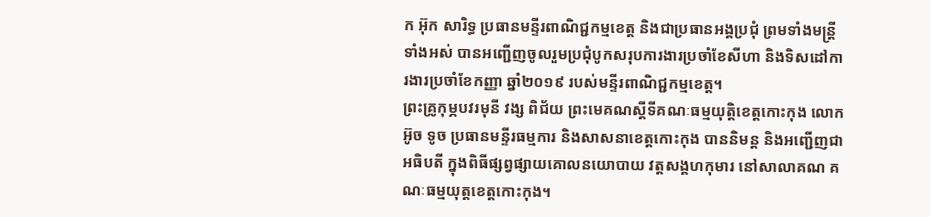ក អ៊ុក សារិទ្ធ ប្រធានមន្ទីរពាណិជ្ជកម្មខេត្ត និងជាប្រធានអង្គប្រជុំ ព្រមទាំងមន្ត្រីទាំងអស់ បានអញ្ជើញចូលរួមប្រជុំបូកសរុបការងារប្រចាំខែសីហា និងទិសដៅការងារប្រចាំខែកញ្ញា ឆ្នាំ២០១៩ របស់មន្ទីរពាណិជ្ជកម្មខេត្ត។
ព្រះគ្រូកុម្ភបវរមុនី វង្ស ពិជ័យ ព្រះមេគណស្តីទីគណៈធម្មយុត្តិខេត្តកោះកុង លោក អ៊ូច ទូច ប្រធានមន្ទីរធម្មការ និងសាសនាខេត្តកោះកុង បាននិមន្ត និងអញ្ជើញជាអធិបតី ក្នុងពិធីផ្សព្វផ្សាយគោលនយោបាយ វត្តសង្គហកុមារ នៅសាលាគណ គណៈធម្មយុត្តខេត្តកោះកុង។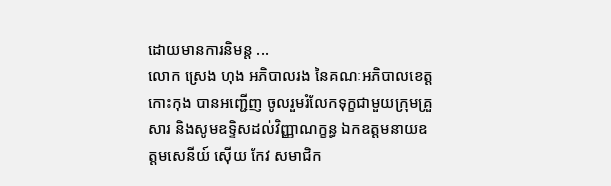ដោយមានការនិមន្ត ...
លោក ស្រេង ហុង អភិបាលរង នៃគណៈអភិបាលខេត្តកោះកុង បានអញ្ជើញ ចូលរួមរំលែកទុក្ខជាមួយក្រុមគ្រួសារ និងសូមឧទ្ទិសដល់វិញ្ញាណក្ខន្ធ ឯកឧត្តមនាយឧត្តមសេនីយ៍ ស៊ើយ កែវ សមាជិក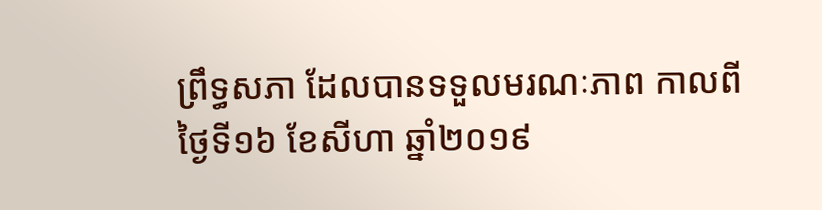ព្រឹទ្ធសភា ដែលបានទទួលមរណៈភាព កាលពីថ្ងៃទី១៦ ខែសីហា ឆ្នាំ២០១៩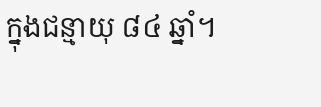ក្នុងជន្មាយុ ៨៤ ឆ្នាំ។